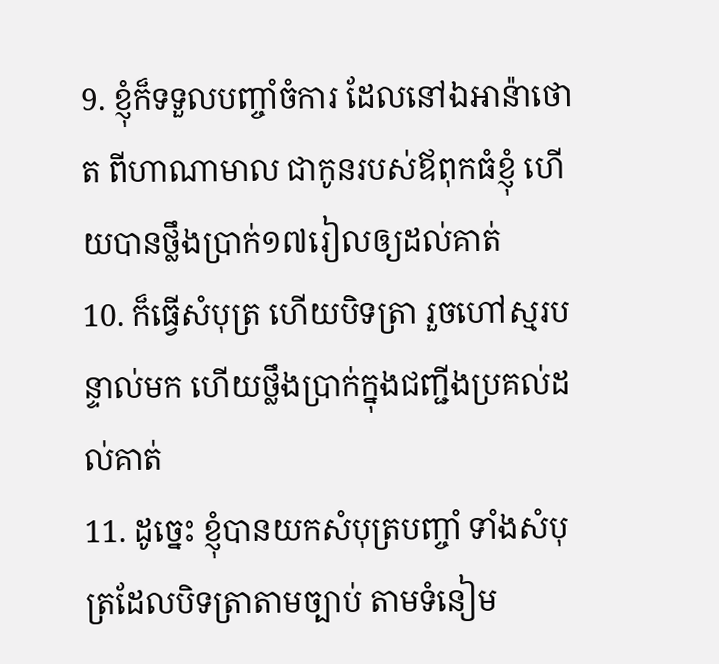9. ខ្ញុំក៏ទទួលបញ្ចាំចំការ ដែលនៅឯអាន៉ាថោត ពីហាណាមាល ជាកូនរបស់ឪពុកធំខ្ញុំ ហើយបានថ្លឹងប្រាក់១៧រៀលឲ្យដល់គាត់
10. ក៏ធ្វើសំបុត្រ ហើយបិទត្រា រួចហៅស្មរបន្ទាល់មក ហើយថ្លឹងប្រាក់ក្នុងជញ្ជីងប្រគល់ដល់គាត់
11. ដូច្នេះ ខ្ញុំបានយកសំបុត្របញ្ចាំ ទាំងសំបុត្រដែលបិទត្រាតាមច្បាប់ តាមទំនៀម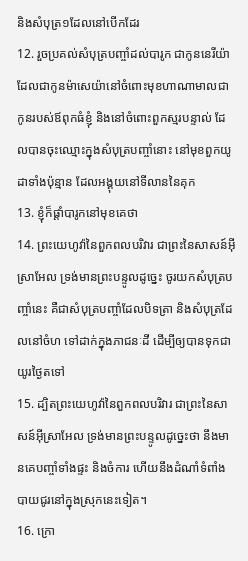និងសំបុត្រ១ដែលនៅបើកដែរ
12. រួចប្រគល់សំបុត្របញ្ចាំដល់បារូក ជាកូននេរីយ៉ាដែលជាកូនម៉ាសេយ៉ានៅចំពោះមុខហាណាមាលជាកូនរបស់ឪពុកធំខ្ញុំ និងនៅចំពោះពួកស្មរបន្ទាល់ ដែលបានចុះឈ្មោះក្នុងសំបុត្របញ្ចាំនោះ នៅមុខពួកយូដាទាំងប៉ុន្មាន ដែលអង្គុយនៅទីលាននៃគុក
13. ខ្ញុំក៏ផ្តាំបារូកនៅមុខគេថា
14. ព្រះយេហូវ៉ានៃពួកពលបរិវារ ជាព្រះនៃសាសន៍អ៊ីស្រាអែល ទ្រង់មានព្រះបន្ទូលដូច្នេះ ចូរយកសំបុត្របញ្ចាំនេះ គឺជាសំបុត្របញ្ចាំដែលបិទត្រា និងសំបុត្រដែលនៅចំហ ទៅដាក់ក្នុងភាជនៈដី ដើម្បីឲ្យបានទុកជាយូរថ្ងៃតទៅ
15. ដ្បិតព្រះយេហូវ៉ានៃពួកពលបរិវារ ជាព្រះនៃសាសន៍អ៊ីស្រាអែល ទ្រង់មានព្រះបន្ទូលដូច្នេះថា នឹងមានគេបញ្ចាំទាំងផ្ទះ និងចំការ ហើយនឹងដំណាំទំពាំងបាយជូរនៅក្នុងស្រុកនេះទៀត។
16. ក្រោ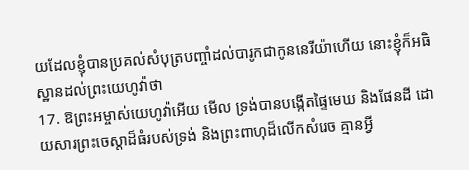យដែលខ្ញុំបានប្រគល់សំបុត្របញ្ចាំដល់បារូកជាកូននេរីយ៉ាហើយ នោះខ្ញុំក៏អធិស្ឋានដល់ព្រះយេហូវ៉ាថា
17. ឱព្រះអម្ចាស់យេហូវ៉ាអើយ មើល ទ្រង់បានបង្កើតផ្ទៃមេឃ និងផែនដី ដោយសារព្រះចេស្តាដ៏ធំរបស់ទ្រង់ និងព្រះពាហុដ៏លើកសំរេច គ្មានអ្វី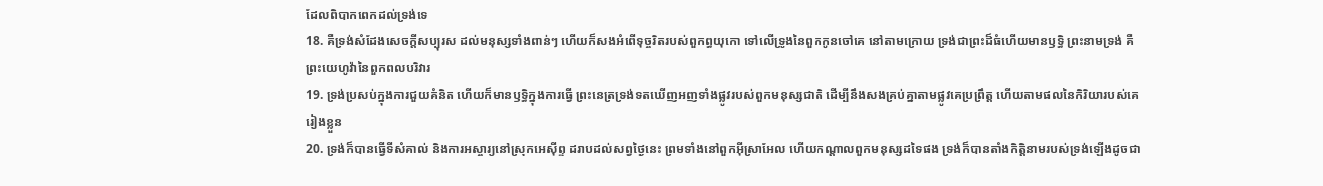ដែលពិបាកពេកដល់ទ្រង់ទេ
18. គឺទ្រង់សំដែងសេចក្តីសប្បុរស ដល់មនុស្សទាំងពាន់ៗ ហើយក៏សងអំពើទុច្ចរិតរបស់ពួកព្ធយុកោ ទៅលើទ្រូងនៃពួកកូនចៅគេ នៅតាមក្រោយ ទ្រង់ជាព្រះដ៏ធំហើយមានឫទ្ធិ ព្រះនាមទ្រង់ គឺព្រះយេហូវ៉ានៃពួកពលបរិវារ
19. ទ្រង់ប្រសប់ក្នុងការជួយគំនិត ហើយក៏មានឫទ្ធិក្នុងការធ្វើ ព្រះនេត្រទ្រង់ទតឃើញអញទាំងផ្លូវរបស់ពួកមនុស្សជាតិ ដើម្បីនឹងសងគ្រប់គ្នាតាមផ្លូវគេប្រព្រឹត្ត ហើយតាមផលនៃកិរិយារបស់គេរៀងខ្លួន
20. ទ្រង់ក៏បានធ្វើទីសំគាល់ និងការអស្ចារ្យនៅស្រុកអេស៊ីព្ទ ដរាបដល់សព្វថ្ងៃនេះ ព្រមទាំងនៅពួកអ៊ីស្រាអែល ហើយកណ្តាលពួកមនុស្សដទៃផង ទ្រង់ក៏បានតាំងកិត្តិនាមរបស់ទ្រង់ឡើងដូចជា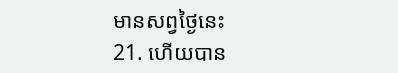មានសព្វថ្ងៃនេះ
21. ហើយបាន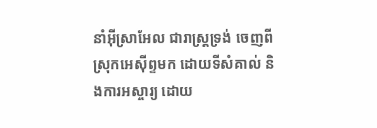នាំអ៊ីស្រាអែល ជារាស្ត្រទ្រង់ ចេញពីស្រុកអេស៊ីព្ទមក ដោយទីសំគាល់ និងការអស្ចារ្យ ដោយ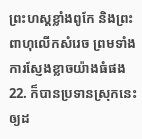ព្រះហស្តខ្លាំងពូកែ និងព្រះពាហុលើកសំរេច ព្រមទាំងការស្ញែងខ្លាចយ៉ាងធំផង
22. ក៏បានប្រទានស្រុកនេះឲ្យដ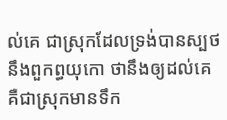ល់គេ ជាស្រុកដែលទ្រង់បានស្បថនឹងពួកព្ធយុកោ ថានឹងឲ្យដល់គេ គឺជាស្រុកមានទឹក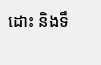ដោះ និងទឹ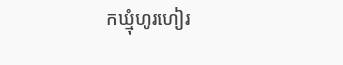កឃ្មុំហូរហៀរ